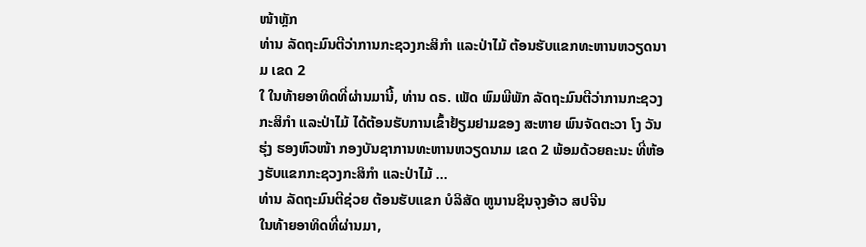ໜ້າຫຼັກ
ທ່ານ ລັດຖະມົນຕີວ່າການກະຊວງກະສິກຳ ແລະປ່າໄມ້ ຕ້ອນຮັບແຂກທະຫານຫວຽດນາມ ເຂດ 2
ໃ ໃນທ້າຍອາທິດທີ່ຜ່ານມານີ້, ທ່ານ ດຣ. ເພັດ ພົມພີພັກ ລັດຖະມົນຕີວ່າການກະຊວງກະສິກຳ ແລະປ່າໄມ້ ໄດ້ຕ້ອນຮັບການເຂົ້າຢ້ຽມຢາມຂອງ ສະຫາຍ ພົນຈັດຕະວາ ໂງ ວັນຮຸ່ງ ຮອງຫົວໜ້າ ກອງບັນຊາການທະຫານຫວຽດນາມ ເຂດ 2 ພ້ອມດ້ວຍຄະນະ ທີ່ຫ້ອງຮັບແຂກກະຊວງກະສິກຳ ແລະປ່າໄມ້ ...
ທ່ານ ລັດຖະມົນຕີຊ່ວຍ ຕ້ອນຮັບແຂກ ບໍລິສັດ ຫູນານຊິນຈຸງອ້າວ ສປຈີນ
ໃນທ້າຍອາທິດທີ່ຜ່ານມາ,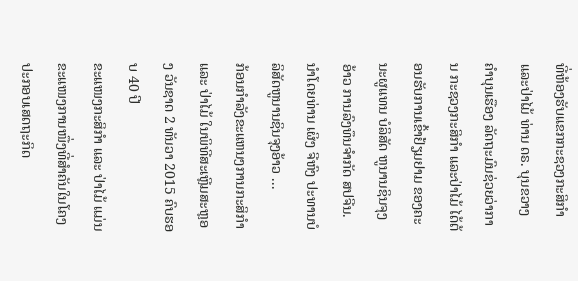ທີ່ຫ້ອງຮັບແຂກກະຊວງກະສິກໍາ ແລະປ່າໄມ້ ທ່ານ ດຣ. ບຸນຂວາງ ຄໍາບຸນເຮືອງ ລັດຖະມົນຊ່ວຍວ່າການ ກະຊວງກະສິກຳ ແລະປ່າໄມ້ ໄດ້ຕ້ອນຮັບການເຂົ້າຢ້ຽມຢາມ ຂອງຄະນະຜູແທນ ບໍລິສັດ ຫູນານຊິນຈຸງອ້າວ ການລົງທຶນຈໍາກັດ ສປຈີນ. ນໍາໂດຍທ່ານ ເຜິງ ຈີຫົງ ປະທານບໍລິສັດຫູນານຊິນຈຸງອ້າວ ...
ກ້ອນກໍາລັງຂະແຫນງການກະສິກໍາ ແລະ ປ່າໄມ້ ໃນພິທີສະເຫຼີມສະຫຼອງ ວັນຊາດ 2 ທັນວາ 2015 ຄົບຮອບ 40 ປີ
ຂະແໜງກະສິກຳ ແລະ ປ່າໄມ້ ແມ່ນຂະແໜງການໜື່ງທີ່ສຳຄັນໃນໂຄງປະກອບເສດຖະກິດ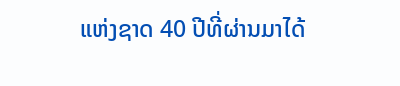ແຫ່ງຊາດ 40 ປີທີ່ຜ່ານມາໄດ້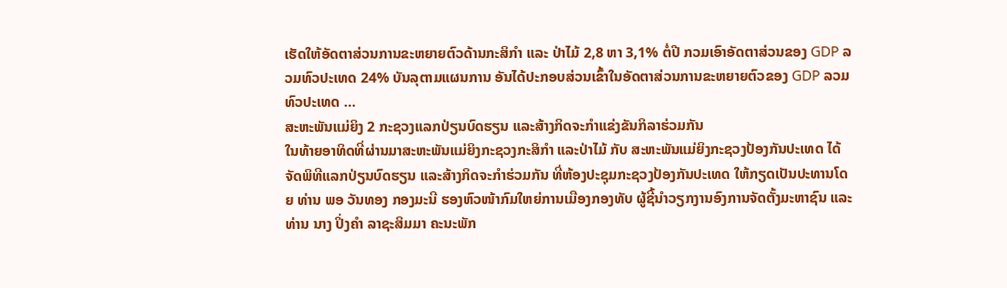ເຮັດໃຫ້ອັດຕາສ່ວນການຂະຫຍາຍຕົວດ້ານກະສິກຳ ແລະ ປ່າໄມ້ 2,8 ຫາ 3,1% ຕໍ່ປີ ກວມເອົາອັດຕາສ່ວນຂອງ GDP ລວມທົວປະເທດ 24% ບັນລຸຕາມແຜນການ ອັນໄດ້ປະກອບສ່ວນເຂົ້າໃນອັດຕາສ່ວນການຂະຫຍາຍຕົວຂອງ GDP ລວມທົວປະເທດ ...
ສະຫະພັນແມ່ຍິງ 2 ກະຊວງແລກປ່ຽນບົດຮຽນ ແລະສ້າງກິດຈະກຳແຂ່ງຂັນກິລາຮ່ວມກັນ
ໃນທ້າຍອາທິດທີ່ຜ່ານມາສະຫະພັນແມ່ຍິງກະຊວງກະສິກໍາ ແລະປ່າໄມ້ ກັບ ສະຫະພັນແມ່ຍິງກະຊວງປ້ອງກັນປະເທດ ໄດ້ຈັດພິທີແລກປ່ຽນບົດຮຽນ ແລະສ້າງກິດຈະກຳຮ່ວມກັນ ທີ່ຫ້ອງປະຊຸມກະຊວງປ້ອງກັນປະເທດ ໃຫ້ກຽດເປັນປະທານໂດຍ ທ່ານ ພອ ວັນທອງ ກອງມະນີ ຮອງຫົວໜ້າກົມໃຫຍ່ການເມືອງກອງທັບ ຜູ້ຊີ້ນໍາວຽກງານອົງການຈັດຕັ້ງມະຫາຊົນ ແລະ ທ່ານ ນາງ ປິ່ງຄໍາ ລາຊະສິມມາ ຄະນະພັກ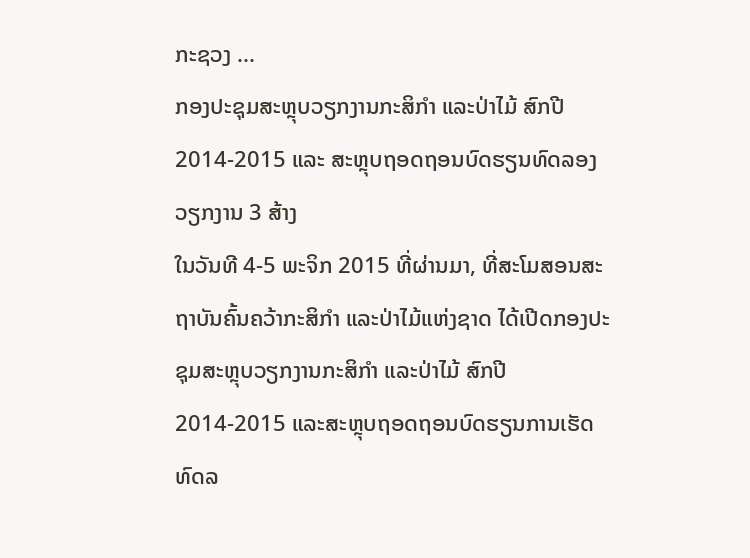ກະຊວງ ...
ກອງປະຊຸມສະຫຼຸບວຽກງານກະສິກໍາ ແລະປ່າໄມ້ ສົກປີ 2014-2015 ແລະ ສະຫຼຸບຖອດຖອນບົດຮຽນທົດລອງວຽກງານ 3 ສ້າງ
ໃນວັນທີ 4-5 ພະຈິກ 2015 ທີ່ຜ່ານມາ, ທີ່ສະໂມສອນສະຖາບັນຄົ້ນຄວ້າກະສິກໍາ ແລະປ່າໄມ້ແຫ່ງຊາດ ໄດ້ເປີດກອງປະຊຸມສະຫຼຸບວຽກງານກະສິກໍາ ແລະປ່າໄມ້ ສົກປີ 2014-2015 ແລະສະຫຼຸບຖອດຖອນບົດຮຽນການເຮັດທົດລ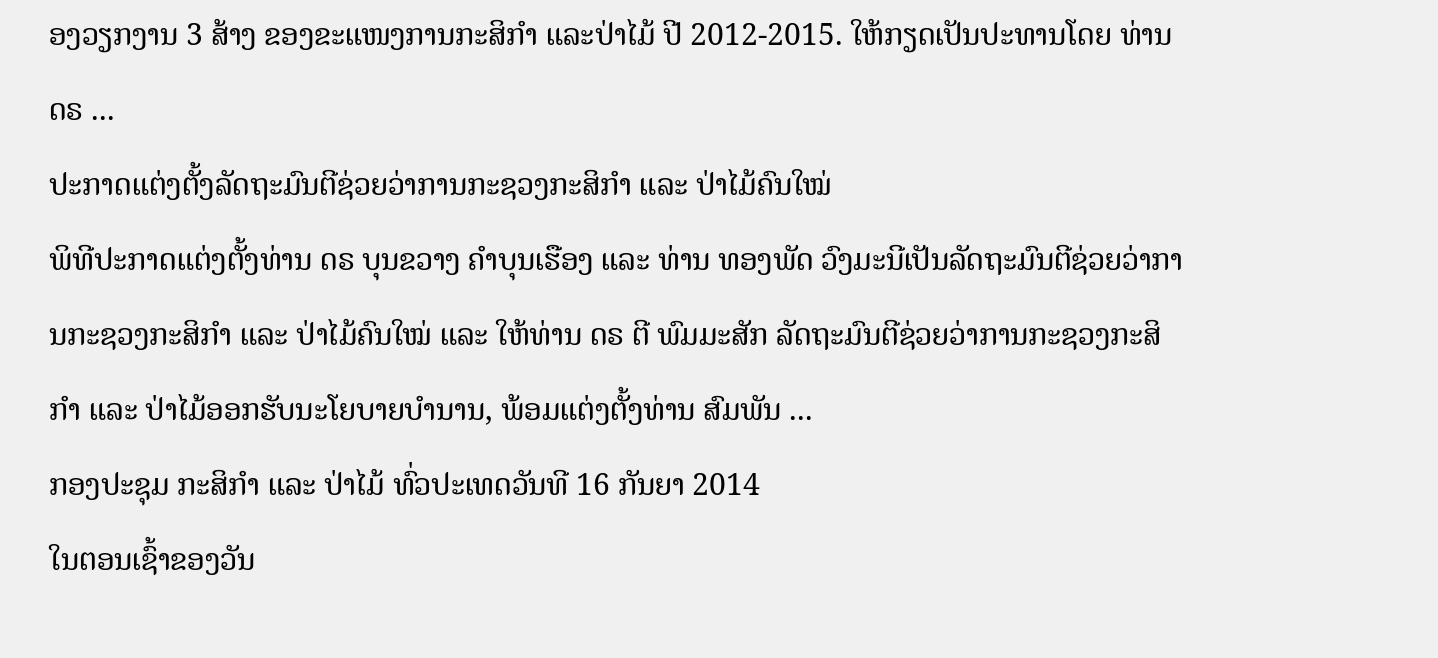ອງວຽກງານ 3 ສ້າງ ຂອງຂະແໜງການກະສິກໍາ ແລະປ່າໄມ້ ປີ 2012-2015. ໃຫ້ກຽດເປັນປະທານໂດຍ ທ່ານ ດຣ ...
ປະກາດແຕ່ງຕັ້ງລັດຖະມົນຕີຊ່ວຍວ່າການກະຊວງກະສິກຳ ແລະ ປ່າໄມ້ຄົນໃໝ່
ພິທີປະກາດແຕ່ງຕັ້ງທ່ານ ດຣ ບຸນຂວາງ ຄຳບຸນເຮືອງ ແລະ ທ່ານ ທອງພັດ ວົງມະນີເປັນລັດຖະມົນຕີຊ່ວຍວ່າການກະຊວງກະສິກຳ ແລະ ປ່າໄມ້ຄົນໃໝ່ ແລະ ໃຫ້ທ່ານ ດຣ ຕີ ພົມມະສັກ ລັດຖະມົນຕີຊ່ວຍວ່າການກະຊວງກະສິກຳ ແລະ ປ່າໄມ້ອອກຮັບນະໂຍບາຍບຳນານ, ພ້ອມແຕ່ງຕັ້ງທ່ານ ສົມພັນ ...
ກອງປະຊຸມ ກະສິກຳ ແລະ ປ່າໄມ້ ທົ່ວປະເທດວັນທີ 16 ກັນຍາ 2014
ໃນຕອນເຊົ້າຂອງວັນ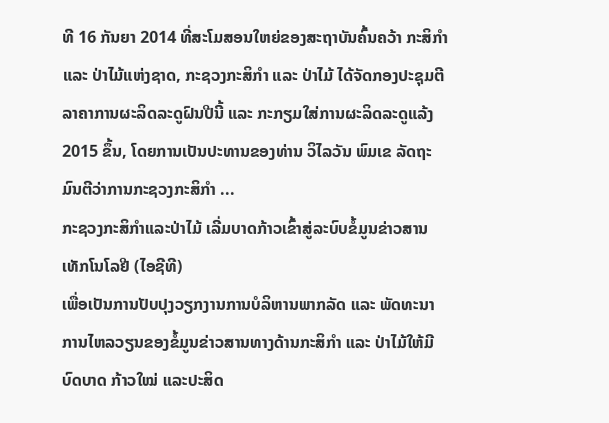ທີ 16 ກັນຍາ 2014 ທີ່ສະໂມສອນໃຫຍ່ຂອງສະຖາບັນຄົ້ນຄວ້າ ກະສິກຳ ແລະ ປ່າໄມ້ແຫ່ງຊາດ, ກະຊວງກະສິກຳ ແລະ ປ່າໄມ້ ໄດ້ຈັດກອງປະຊຸມຕີລາຄາການຜະລິດລະດູຝົນປີນີ້ ແລະ ກະກຽມໃສ່ການຜະລິດລະດູແລ້ງ 2015 ຂຶ້ນ, ໂດຍການເປັນປະທານຂອງທ່ານ ວິໄລວັນ ພົມເຂ ລັດຖະມົນຕີວ່າການກະຊວງກະສິກຳ ...
ກະຊວງກະສິກຳແລະປ່າໄມ້ ເລີ່ມບາດກ້າວເຂົ້າສູ່ລະບົບຂໍ້ມູນຂ່າວສານເທັກໂນໂລຢີ (ໄອຊີທີ)
ເພື່ອເປັນການປັບປຸງວຽກງານການບໍລິຫານພາກລັດ ແລະ ພັດທະນາການໄຫລວຽນຂອງຂໍ້ມູນຂ່າວສານທາງດ້ານກະສິກຳ ແລະ ປ່າໄມ້ໃຫ້ມີບົດບາດ ກ້າວໃໝ່ ແລະປະສິດ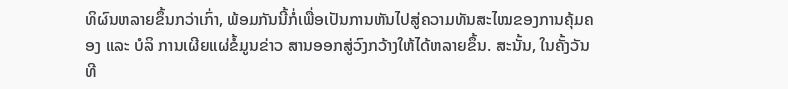ທິຜົນຫລາຍຂຶ້ນກວ່າເກົ່າ, ພ້ອມກັນນີ້ກໍ່ເພື່ອເປັນການຫັນໄປສູ່ຄວາມທັນສະໄໝຂອງການຄຸ້ມຄອງ ແລະ ບໍລິ ການເຜີຍແຜ່ຂໍ້ມູນຂ່າວ ສານອອກສູ່ວົງກວ້າງໃຫ້ໄດ້ຫລາຍຂຶ້ນ. ສະນັ້ນ, ໃນຄັ້ງວັນທີ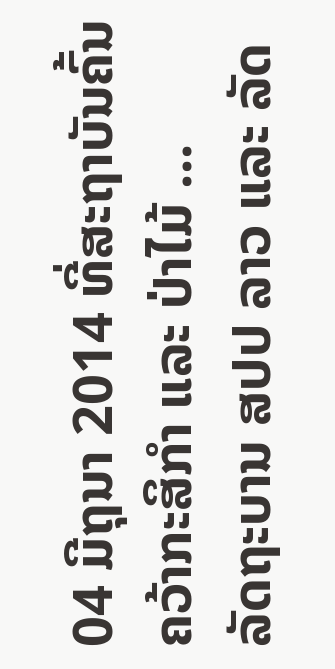04 ມີຖຸນາ 2014 ທີ່ສະຖາບັນຄົ້ນຄວ້າກະສິກຳ ແລະ ປ່າໄມ້ ...
ລັດຖະບານ ສປປ ລາວ ແລະ ລັດ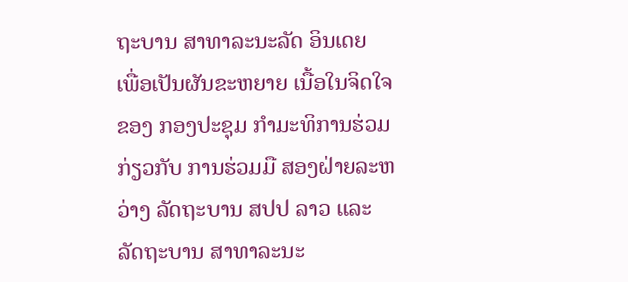ຖະບານ ສາທາລະນະລັດ ອິນເດຍ
ເພື່ອເປັນຜັນຂະຫຍາຍ ເນື້ອໃນຈິດໃຈ ຂອງ ກອງປະຊຸມ ກໍາມະທິການຮ່ວມ ກ່ຽວກັບ ການຮ່ວມມື ສອງຝ່າຍລະຫວ່າງ ລັດຖະບານ ສປປ ລາວ ແລະ ລັດຖະບານ ສາທາລະນະ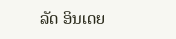ລັດ ອິນເດຍ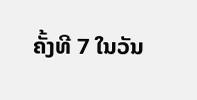ຄັ້ງທີ 7 ໃນວັນ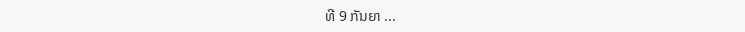ທີ 9 ກັນຍາ ...